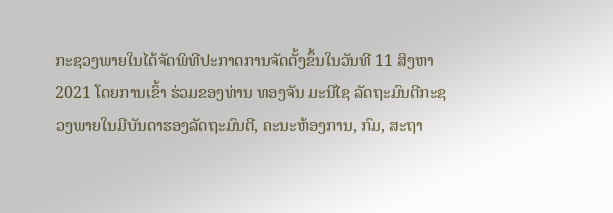ກະຊວງພາຍໃນໄດ້ຈັດພິທີປະກາດການຈັດຕັ້ງຂຶ້ນໃນວັນທີ 11 ສິງຫາ 2021 ໂດຍການເຂົ້າ ຮ່ວມຂອງທ່ານ ທອງຈັນ ມະນີໄຊ ລັດຖະມົນຕີກະຊວງພາຍໃນມີບັນດາຮອງລັດຖະມົນຕີ, ຄະນະຫ້ອງການ, ກົມ, ສະຖາ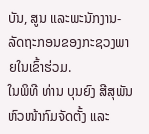ບັນ, ສູນ ແລະພະນັກງານ-ລັດຖະກອນຂອງກະຊວງພາຍໃນເຂົ້າຮ່ວມ.
ໃນພິທີ ທ່ານ ບຸນຍົງ ສີສຸພັນ ຫົວໜ້າກົມຈັດຕັ້ງ ແລະ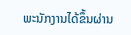ພະນັກງານໄດ້ຂຶ້ນຜ່ານ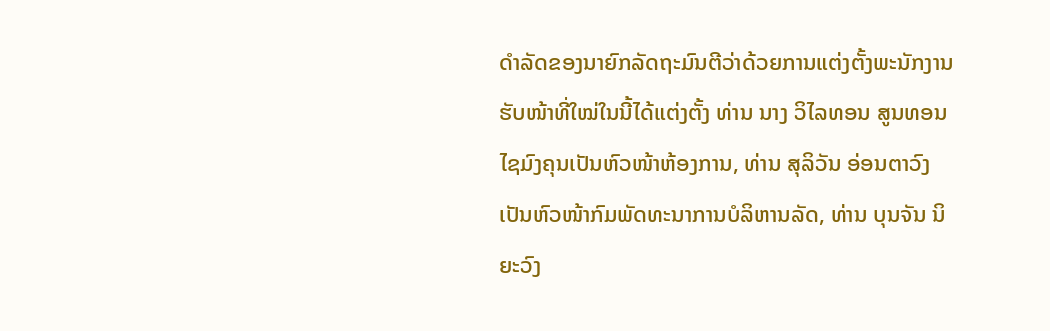ດໍາລັດຂອງນາຍົກລັດຖະມົນຕີວ່າດ້ວຍການແຕ່ງຕັ້ງພະນັກງານຮັບໜ້າທີ່ໃໝ່ໃນນີ້ໄດ້ແຕ່ງຕັ້ງ ທ່ານ ນາງ ວິໄລທອນ ສູນທອນໄຊມົງຄຸນເປັນຫົວໜ້າຫ້ອງການ, ທ່ານ ສຸລິວັນ ອ່ອນຕາວົງເປັນຫົວໜ້າກົມພັດທະນາການບໍລິຫານລັດ, ທ່ານ ບຸນຈັນ ນິຍະວົງ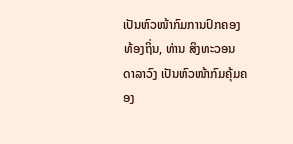ເປັນຫົວໜ້າກົມການປົກຄອງທ້ອງຖິ່ນ, ທ່ານ ສິງທະວອນ ດາລາວົງ ເປັນຫົວໜ້າກົມຄຸ້ມຄອງ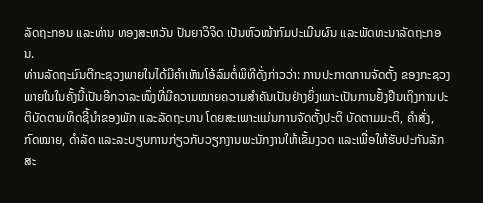ລັດຖະກອນ ແລະທ່ານ ທອງສະຫວັນ ປັນຍາວິຈິດ ເປັນຫົວໜ້າກົມປະເມີນຜົນ ແລະພັດທະນາລັດຖະກອນ.
ທ່ານລັດຖະມົນຕີກະຊວງພາຍໃນໄດ້ມີຄຳເຫັນໂອ້ລົມຕໍ່ພິທີດັ່ງກ່າວວ່າ: ການປະກາດການຈັດຕັ້ງ ຂອງກະຊວງພາຍໃນໃນຄັ້ງນີ້ເປັນອີກວາລະໜຶ່ງທີ່ມີຄວາມໝາຍຄວາມສຳຄັນເປັນຢ່າງຍິ່ງເພາະເປັນການຢັ້ງຢືນເຖິງການປະຕິບັດຕາມທິດຊີ້ນຳຂອງພັກ ແລະລັດຖະບານ ໂດຍສະເພາະແມ່ນການຈັດຕັ້ງປະຕິ ບັດຕາມມະຕິ, ຄຳສັ່ງ, ກົດໝາຍ, ດຳລັດ ແລະລະບຽບການກ່ຽວກັບວຽກງານພະນັກງານໃຫ້ເຂັ້ມງວດ ແລະເພື່ອໃຫ້ຮັບປະກັນລັກສະ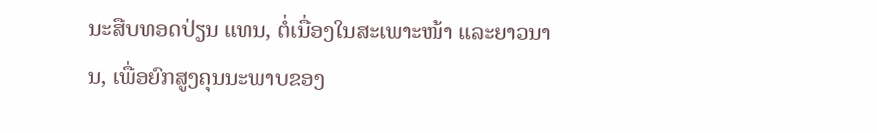ນະສືບທອດປ່ຽນ ແທນ, ຕໍ່ເນື່ອງໃນສະເພາະໜ້າ ແລະຍາວນານ, ເພື່ອຍົກສູງຄຸນນະພາບຂອງ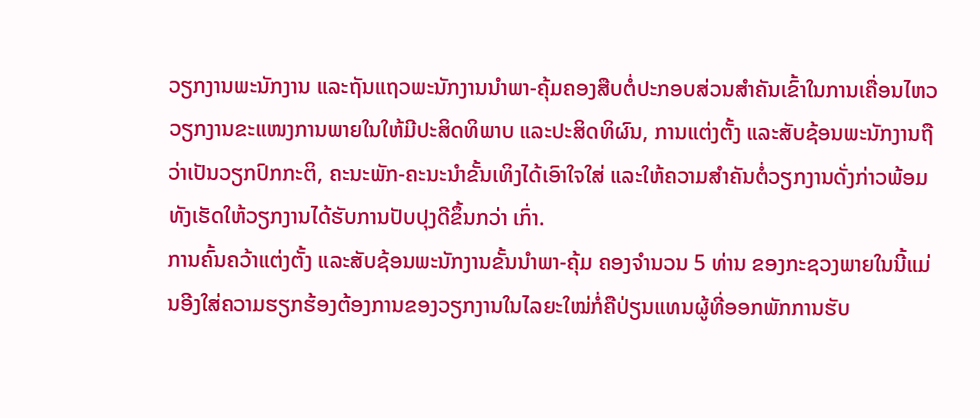ວຽກງານພະນັກງານ ແລະຖັນແຖວພະນັກງານນໍາພາ-ຄຸ້ມຄອງສືບຕໍ່ປະກອບສ່ວນສໍາຄັນເຂົ້າໃນການເຄື່ອນໄຫວວຽກງານຂະແໜງການພາຍໃນໃຫ້ມີປະສິດທິພາບ ແລະປະສິດທິຜົນ, ການແຕ່ງຕັ້ງ ແລະສັບຊ້ອນພະນັກງານຖືວ່າເປັນວຽກປົກກະຕິ, ຄະນະພັກ-ຄະນະນໍາຂັ້ນເທິງໄດ້ເອົາໃຈໃສ່ ແລະໃຫ້ຄວາມສໍາຄັນຕໍ່ວຽກງານດັ່ງກ່າວພ້ອມທັງເຮັດໃຫ້ວຽກງານໄດ້ຮັບການປັບປຸງດີຂຶ້ນກວ່າ ເກົ່າ.
ການຄົ້ນຄວ້າແຕ່ງຕັ້ງ ແລະສັບຊ້ອນພະນັກງານຂັ້ນນໍາພາ-ຄຸ້ມ ຄອງຈໍານວນ 5 ທ່ານ ຂອງກະຊວງພາຍໃນນີ້ແມ່ນອີງໃສ່ຄວາມຮຽກຮ້ອງຕ້ອງການຂອງວຽກງານໃນໄລຍະໃໝ່ກໍ່ຄືປ່ຽນແທນຜູ້ທີ່ອອກພັກການຮັບ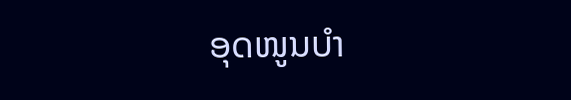ອຸດໜູນບໍາ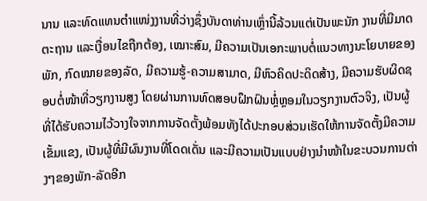ນານ ແລະທົດແທນຕໍາແໜ່ງງານທີ່ວ່າງຊຶ່ງບັນດາທ່ານເຫຼົ່ານີ້ລ້ວນແຕ່ເປັນພະນັກ ງານທີ່ມີມາດຕະຖານ ແລະເງື່ອນໄຂຖືກຕ້ອງ, ເໝາະສົມ, ມີຄວາມເປັນເອກະພາບຕໍ່ແນວທາງນະໂຍບາຍຂອງພັກ, ກົດໝາຍຂອງລັດ, ມີຄວາມຮູ້-ຄວາມສາມາດ, ມີຫົວຄິດປະດິດສ້າງ, ມີຄວາມຮັບຜິດຊອບຕໍ່ໜ້າທີ່ວຽກງານສູງ ໂດຍຜ່ານການທົດສອບຝຶກຝົນຫຼໍ່ຫຼອມໃນວຽກງານຕົວຈິງ, ເປັນຜູ້ທີ່ໄດ້ຮັບຄວາມໄວ້ວາງໃຈຈາກການຈັດຕັ້ງພ້ອມທັງໄດ້ປະກອບສ່ວນເຮັດໃຫ້ການຈັດຕັ້ງມີຄວາມເຂັ້ມແຂງ, ເປັນຜູ້ທີ່ມີຜົນງານທີ່ໂດດເດັ່ນ ແລະມີຄວາມເປັນແບບຢ່າງນໍາໜ້າໃນຂະບວນການຕ່າງໆຂອງພັກ-ລັດອີກ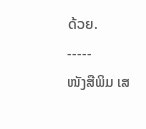ດ້ວຍ.
-----
ໜັງສືພິມ ເສ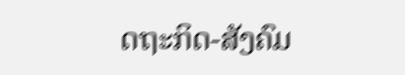ດຖະກິດ-ສັງຄົມ